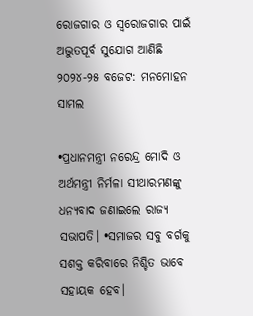ରୋଜଗାର ଓ ସ୍ୱରୋଜଗାର ପାଇଁ ଅଦ୍ଭୁତପୂର୍ବ ସୁଯୋଗ ଆଣିଛି ୨୦୨୪-୨୫ ବଜେଟ: ମନମୋହନ ସାମଲ

•ପ୍ରଧାନମନ୍ତ୍ରୀ ନରେନ୍ଦ୍ର ମୋଦି ଓ ଅର୍ଥମନ୍ତ୍ରୀ ନିର୍ମଳା ସୀଥାରମଣଙ୍କୁ ଧନ୍ୟବାଦ ଜଣାଇଲେ ରାଜ୍ୟ ସଭାପତି। •ସମାଜର ସବୁ ବର୍ଗକୁ ସଶକ୍ତ କରିବାରେ ନିଶ୍ଚିତ ଭାବେ ସହାୟକ ହେବ।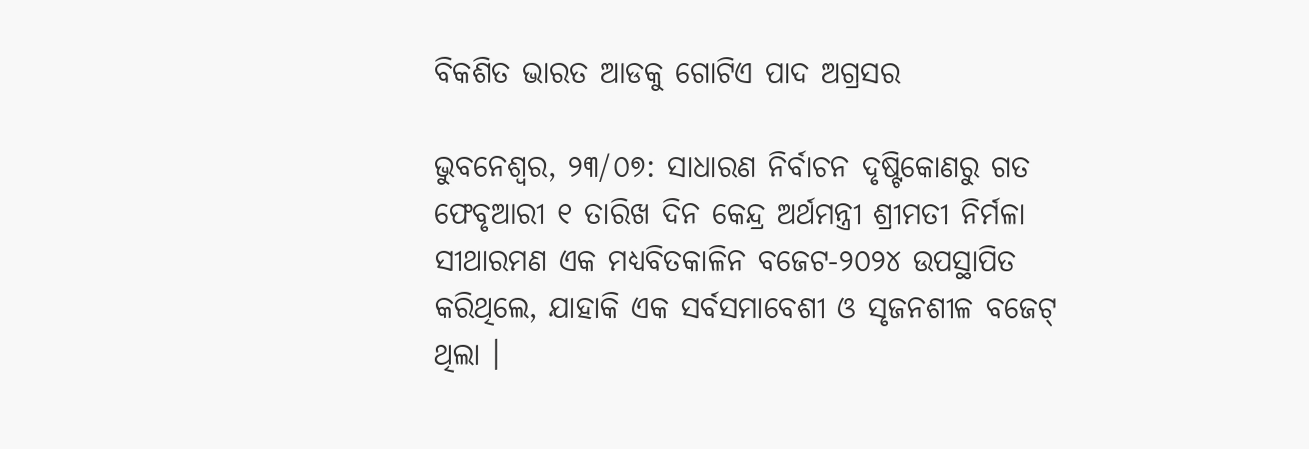ବିକଶିତ ଭାରତ ଆଡକୁ ଗୋଟିଏ ପାଦ ଅଗ୍ରସର

ଭୁବନେଶ୍ୱର, ୨୩/୦୭: ସାଧାରଣ ନିର୍ବାଚନ ଦୃଷ୍ଟିକୋଣରୁ ଗତ ଫେବୃଆରୀ ୧ ତାରିଖ ଦିନ କେନ୍ଦ୍ର ଅର୍ଥମନ୍ତ୍ରୀ ଶ୍ରୀମତୀ ନିର୍ମଳା ସୀଥାରମଣ ଏକ ମଧ୍ୟବିତକାଳିନ ବଜେଟ-୨୦୨୪ ଉପସ୍ଥାପିତ କରିଥିଲେ, ଯାହାକି ଏକ ସର୍ବସମାବେଶୀ ଓ ସୃଜନଶୀଳ ବଜେଟ୍ ଥିଲା ।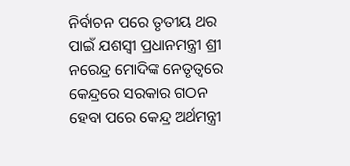ନିର୍ବାଚନ ପରେ ତୃତୀୟ ଥର ପାଇଁ ଯଶସ୍ୱୀ ପ୍ରଧାନମନ୍ତ୍ରୀ ଶ୍ରୀ ନରେନ୍ଦ୍ର ମୋଦିଙ୍କ ନେତୃତ୍ୱରେ କେନ୍ଦ୍ରରେ ସରକାର ଗଠନ ହେବା ପରେ କେନ୍ଦ୍ର ଅର୍ଥମନ୍ତ୍ରୀ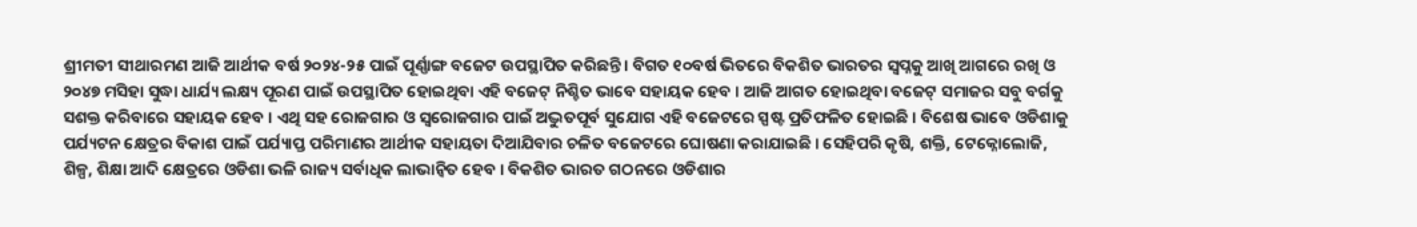ଶ୍ରୀମତୀ ସୀଥାରମଣ ଆଜି ଆର୍ଥୀକ ବର୍ଷ ୨୦୨୪-୨୫ ପାଇଁ ପୂର୍ଣ୍ଣାଙ୍ଗ ବଜେଟ ଉପସ୍ଥାପିତ କରିଛନ୍ତି । ବିଗତ ୧୦ବର୍ଷ ଭିତରେ ବିକଶିତ ଭାରତର ସ୍ୱପ୍ନକୁ ଆଖି ଆଗରେ ରଖି ଓ ୨୦୪୭ ମସିହା ସୁଦ୍ଧା ଧାର୍ଯ୍ୟ ଲକ୍ଷ୍ୟ ପୂରଣ ପାଇଁ ଉପସ୍ଥାପିତ ହୋଇଥିବା ଏହି ବଜେଟ୍ ନିଶ୍ଚିତ ଭାବେ ସହାୟକ ହେବ । ଆଜି ଆଗତ ହୋଇଥିବା ବଜେଟ୍ ସମାଜର ସବୁ ବର୍ଗକୁ ସଶକ୍ତ କରିବାରେ ସହାୟକ ହେବ । ଏଥି ସହ ରୋଜଗାର ଓ ସ୍ୱରୋଜଗାର ପାଇଁ ଅଦ୍ଭୁତପୂର୍ବ ସୁଯୋଗ ଏହି ବଜେଟରେ ସ୍ପଷ୍ଟ ପ୍ରତିଫଳିତ ହୋଇଛି । ବିଶେଷ ଭାବେ ଓଡିଶାକୁ ପର୍ଯ୍ୟଟନ କ୍ଷେତ୍ରର ବିକାଶ ପାଇଁ ପର୍ଯ୍ୟାପ୍ତ ପରିମାଣର ଆର୍ଥୀକ ସହାୟତା ଦିଆଯିବାର ଚଳିତ ବଜେଟରେ ଘୋଷଣା କରାଯାଇଛି । ସେହିପରି କୃଷି, ଶକ୍ତି, ଟେକ୍ନୋଲୋଜି, ଶିଳ୍ପ, ଶିକ୍ଷା ଆଦି କ୍ଷେତ୍ରରେ ଓଡିଶା ଭଳି ରାଜ୍ୟ ସର୍ବାଧିକ ଲାଭାନ୍ୱିତ ହେବ । ବିକଶିତ ଭାରତ ଗଠନରେ ଓଡିଶାର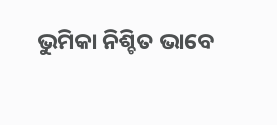ଭୁମିକା ନିଶ୍ଚିତ ଭାବେ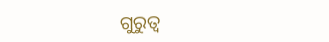ଗୁରୁତ୍ୱ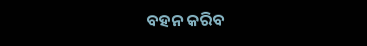ବହନ କରିବ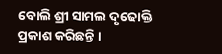ବୋଲି ଶ୍ରୀ ସାମଲ ଦୃଢୋକ୍ତି ପ୍ରକାଶ କରିଛନ୍ତି ।